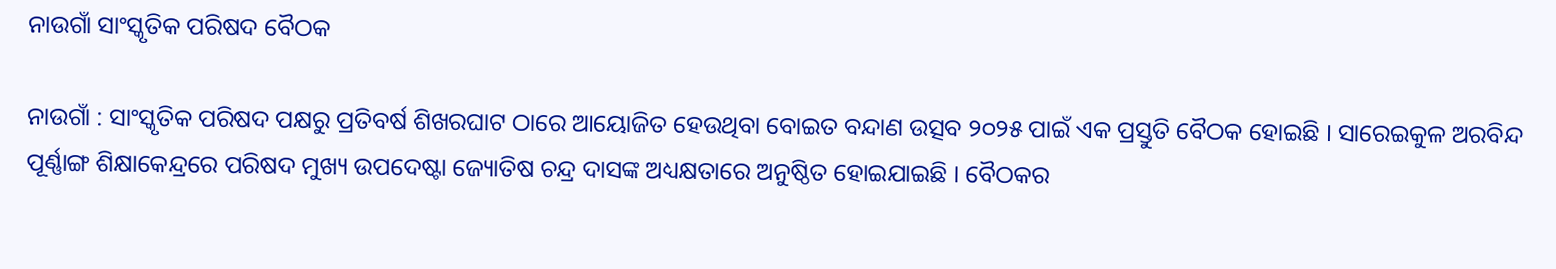ନାଉଗାଁ ସାଂସ୍କୃତିକ ପରିଷଦ ବୈଠକ

ନାଉଗାଁ : ସାଂସ୍କୃତିକ ପରିଷଦ ପକ୍ଷରୁ ପ୍ରତିବର୍ଷ ଶିଖରଘାଟ ଠାରେ ଆୟୋଜିତ ହେଉଥିବା ବୋଇତ ବନ୍ଦାଣ ଉତ୍ସବ ୨୦୨୫ ପାଇଁ ଏକ ପ୍ରସ୍ତୁତି ବୈଠକ ହୋଇଛି । ସାରେଇକୁଳ ଅରବିନ୍ଦ ପୂର୍ଣ୍ଣାଙ୍ଗ ଶିକ୍ଷାକେନ୍ଦ୍ରରେ ପରିଷଦ ମୁଖ୍ୟ ଉପଦେଷ୍ଟା ଜ୍ୟୋତିଷ ଚନ୍ଦ୍ର ଦାସଙ୍କ ଅଧ୍ୟକ୍ଷତାରେ ଅନୁଷ୍ଠିତ ହୋଇଯାଇଛି । ବୈଠକର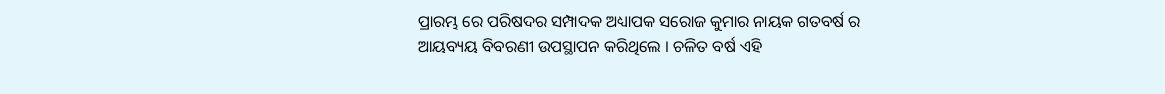ପ୍ରାରମ୍ଭ ରେ ପରିଷଦର ସମ୍ପାଦକ ଅଧ୍ୟାପକ ସରୋଜ କୁମାର ନାୟକ ଗତବର୍ଷ ର ଆୟବ୍ୟୟ ବିବରଣୀ ଉପସ୍ଥାପନ କରିଥିଲେ । ଚଳିତ ବର୍ଷ ଏହି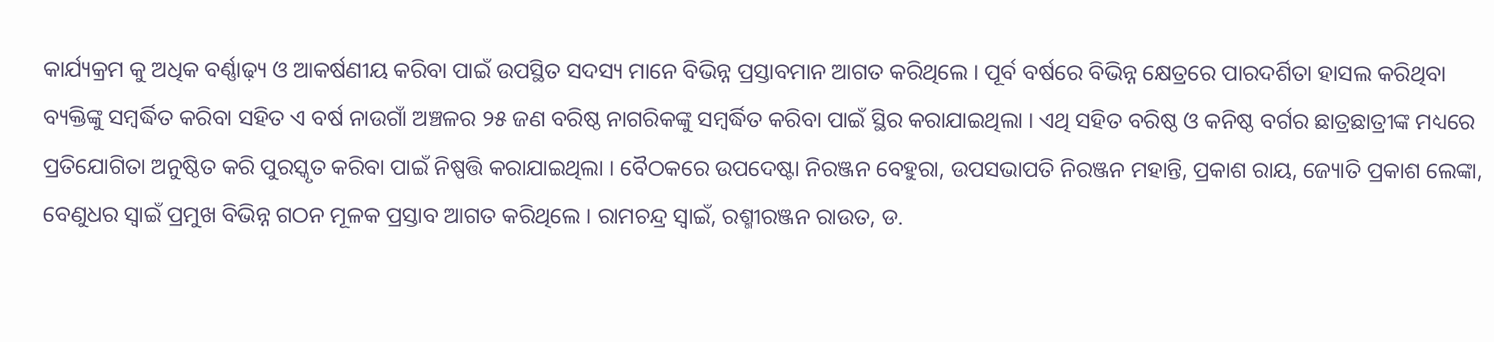କାର୍ଯ୍ୟକ୍ରମ କୁ ଅଧିକ ବର୍ଣ୍ଣାଢ଼୍ୟ ଓ ଆକର୍ଷଣୀୟ କରିବା ପାଇଁ ଉପସ୍ଥିତ ସଦସ୍ୟ ମାନେ ବିଭିନ୍ନ ପ୍ରସ୍ତାବମାନ ଆଗତ କରିଥିଲେ । ପୂର୍ବ ବର୍ଷରେ ବିଭିନ୍ନ କ୍ଷେତ୍ରରେ ପାରଦର୍ଶିତା ହାସଲ କରିଥିବା ବ୍ୟକ୍ତିଙ୍କୁ ସମ୍ବର୍ଦ୍ଧିତ କରିବା ସହିତ ଏ ବର୍ଷ ନାଉଗାଁ ଅଞ୍ଚଳର ୨୫ ଜଣ ବରିଷ୍ଠ ନାଗରିକଙ୍କୁ ସମ୍ବର୍ଦ୍ଧିତ କରିବା ପାଇଁ ସ୍ଥିର କରାଯାଇଥିଲା । ଏଥି ସହିତ ବରିଷ୍ଠ ଓ କନିଷ୍ଠ ବର୍ଗର ଛାତ୍ରଛାତ୍ରୀଙ୍କ ମଧ୍ୟରେ ପ୍ରତିଯୋଗିତା ଅନୁଷ୍ଠିତ କରି ପୁରସ୍କୃତ କରିବା ପାଇଁ ନିଷ୍ପତ୍ତି କରାଯାଇଥିଲା । ବୈଠକରେ ଉପଦେଷ୍ଟା ନିରଞ୍ଜନ ବେହୁରା, ଉପସଭାପତି ନିରଞ୍ଜନ ମହାନ୍ତି, ପ୍ରକାଶ ରାୟ, ଜ୍ୟୋତି ପ୍ରକାଶ ଲେଙ୍କା, ବେଣୁଧର ସ୍ୱାଇଁ ପ୍ରମୁଖ ବିଭିନ୍ନ ଗଠନ ମୂଳକ ପ୍ରସ୍ତାବ ଆଗତ କରିଥିଲେ । ରାମଚନ୍ଦ୍ର ସ୍ୱାଇଁ, ରଶ୍ମୀରଞ୍ଜନ ରାଉତ, ଡ.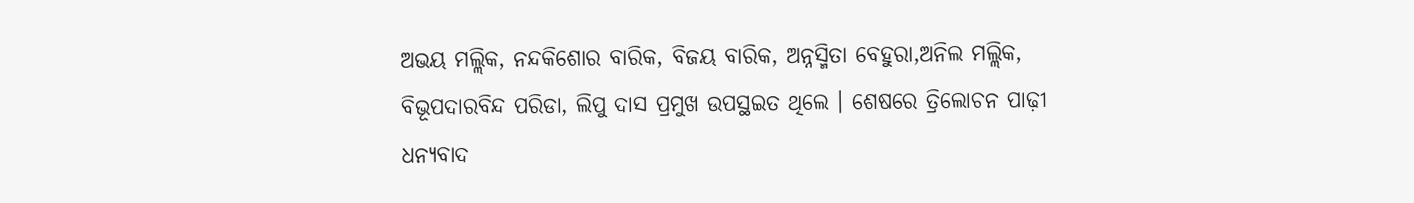ଅଭୟ ମଲ୍ଲିକ, ନନ୍ଦକିଶୋର ବାରିକ, ବିଜୟ ବାରିକ, ଅନ୍ନସ୍ମିତା ବେହୁରା,ଅନିଲ ମଲ୍ଲିକ, ବିଭୂପଦାରବିନ୍ଦ ପରିଡା, ଲିପୁ ଦାସ ପ୍ରମୁଖ ଉପସ୍ଥଇତ ଥିଲେ । ଶେଷରେ ତ୍ରିଲୋଚନ ପାଢ଼ୀ ଧନ୍ୟବାଦ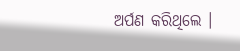ଅର୍ପଣ କରିଥିଲେ ।